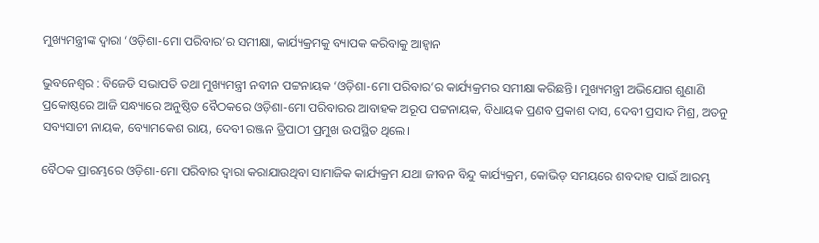ମୁଖ୍ୟମନ୍ତ୍ରୀଙ୍କ ଦ୍ବାରା ‘ଓଡ଼ିଶା-ମୋ ପରିବାର’ର ସମୀକ୍ଷା, କାର୍ଯ୍ୟକ୍ରମକୁ ବ୍ୟାପକ କରିବାକୁ ଆହ୍ବାନ

ଭୁବ‌ନେଶ୍ବର : ବିଜେଡି ସଭାପତି ତଥା ମୁଖ୍ୟମନ୍ତ୍ରୀ ନବୀନ ପଟ୍ଟନାୟକ ‘ଓଡ଼ିଶା-ମୋ ପରିବାର’ର କାର୍ଯ୍ୟକ୍ରମର ସମୀକ୍ଷା କରିଛନ୍ତି। ମୁଖ୍ୟମନ୍ତ୍ରୀ ଅଭିଯୋଗ ଶୁଣାଣି ପ୍ରକୋଷ୍ଠରେ ଆଜି ସନ୍ଧ୍ୟାରେ ଅନୁଷ୍ଠିତ ବୈଠକରେ ଓଡ଼ିଶା-ମୋ ପରିବାରର ଆବାହକ ଅରୂପ ପଟ୍ଟନାୟକ, ବିଧାୟକ ପ୍ରଣବ ପ୍ରକାଶ ଦାସ, ଦେବୀ ପ୍ରସାଦ ମିଶ୍ର, ଅତନୁ ସବ୍ୟସାଚୀ ନାୟକ, ବ୍ୟୋମକେଶ ରାୟ, ଦେବୀ ରଞ୍ଜନ ତ୍ରିପାଠୀ ପ୍ରମୁଖ ଉପସ୍ଥିତ ଥିଲେ।

ବୈଠକ ପ୍ରାରମ୍ଭରେ ଓଡ଼ିଶା-ମୋ ପରିବାର ଦ୍ବାରା କରାଯାଉଥିବା ସାମାଜିକ କାର୍ଯ୍ୟକ୍ରମ ଯଥା ଜୀବନ ବିନ୍ଦୁ କାର୍ଯ୍ୟକ୍ରମ, କୋଭିଡ୍‌ ସମୟରେ ଶବଦାହ ପାଇଁ ଆରମ୍ଭ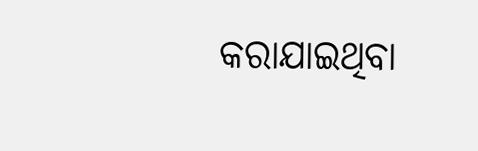କରାଯାଇଥିବା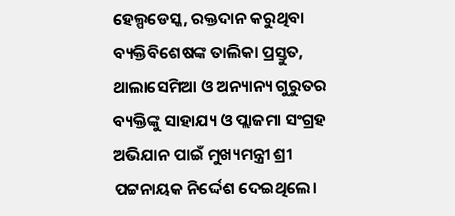ହେଲ୍ପଡେସ୍କ, ରକ୍ତଦାନ କରୁଥିବା ବ୍ୟକ୍ତିବିଶେଷଙ୍କ ତାଲିକା ପ୍ରସ୍ତୁତ, ଥାଲା‌ସେମିଆ ଓ ଅନ୍ୟାନ୍ୟ ଗୁରୁତର ବ୍ୟକ୍ତିଙ୍କୁ ସାହାଯ୍ୟ ଓ ପ୍ଲାଜମା ସଂଗ୍ରହ ଅଭିଯାନ ପାଇଁ ମୁଖ୍ୟମନ୍ତ୍ରୀ ଶ୍ରୀ ପଟ୍ଟନାୟକ ନିର୍ଦ୍ଦେଶ ଦେଇଥିଲେ।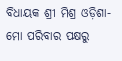ବିଧାୟକ ଶ୍ରୀ ମିଶ୍ର ଓଡ଼ିଶା-ମୋ ପରିବାର ପକ୍ଷରୁ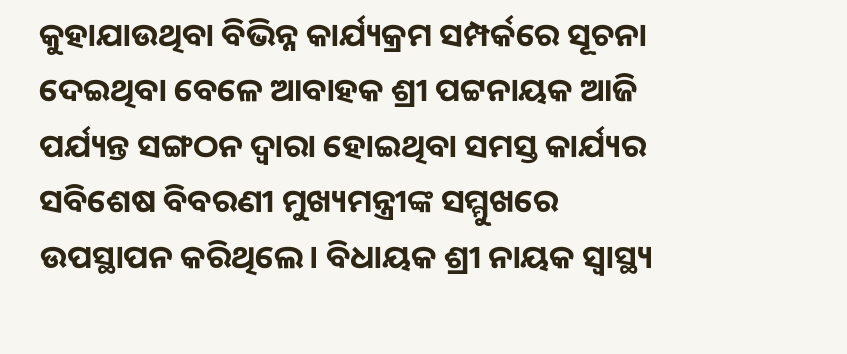କୁହାଯାଉଥିବା ବିଭିନ୍ନ କାର୍ଯ୍ୟକ୍ରମ ସମ୍ପର୍କରେ ସୂଚନା ଦେଇଥିବା ବେଳେ ଆବାହକ ଶ୍ରୀ ପଟ୍ଟନାୟକ ଆଜି ପର୍ଯ୍ୟନ୍ତ ସଙ୍ଗଠନ ଦ୍ବାରା ହୋଇଥିବା ସମସ୍ତ କାର୍ଯ୍ୟର ସବିଶେଷ ବିବରଣୀ ମୁଖ୍ୟମନ୍ତ୍ରୀଙ୍କ ସମ୍ମୁଖରେ ଉପସ୍ଥାପନ କରିଥିଲେ। ବିଧାୟକ ଶ୍ରୀ ନାୟକ ସ୍ବାସ୍ଥ୍ୟ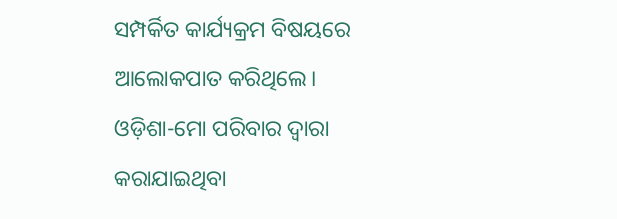ସମ୍ପର୍କିତ କାର୍ଯ୍ୟକ୍ରମ ବିଷୟରେ ଆଲୋକପାତ କରିଥିଲେ। ଓଡ଼ିଶା-ମୋ ପରିବାର ଦ୍ବାରା କରାଯାଇଥିବା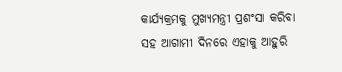କାର୍ଯ୍ୟକ୍ରମକୁ ମୁଖ୍ୟମନ୍ତ୍ରୀ ପ୍ରଶଂସା କରିବା ସହ ଆଗାମୀ ଦିନରେ ଏହାକୁ ଆହୁରି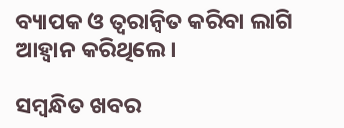ବ୍ୟାପକ ଓ ତ୍ବରାନ୍ବିତ କରିବା ଲାଗି ଆହ୍ବାନ କରିଥିଲେ।

ସମ୍ବନ୍ଧିତ ଖବର